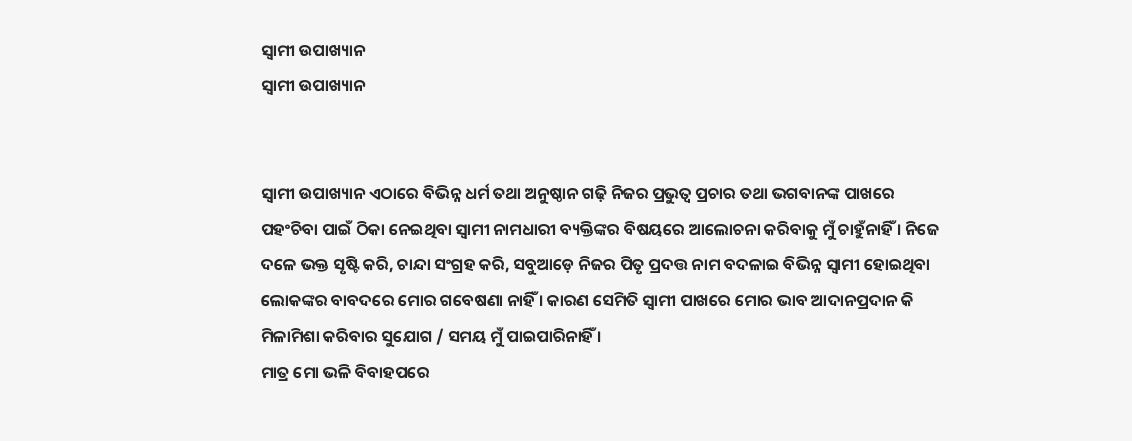ସ୍ୱାମୀ ଉପାଖ୍ୟାନ
ସ୍ୱାମୀ ଉପାଖ୍ୟାନ


ସ୍ୱାମୀ ଉପାଖ୍ୟାନ ଏଠାରେ ବିଭିନ୍ନ ଧର୍ମ ତଥା ଅନୁଷ୍ଠାନ ଗଢ଼ି ନିଜର ପ୍ରଭୁତ୍ୱ ପ୍ରଚାର ତଥା ଭଗବାନଙ୍କ ପାଖରେ ପହଂଚିବା ପାଇଁ ଠିକା ନେଇଥିବା ସ୍ୱାମୀ ନାମଧାରୀ ବ୍ୟକ୍ତିଙ୍କର ବିଷୟରେ ଆଲୋଚନା କରିବାକୁ ମୁଁ ଚାହୁଁନାହିଁ । ନିଜେ ଦଳେ ଭକ୍ତ ସୃଷ୍ଟି କରି, ଚାନ୍ଦା ସଂଗ୍ରହ କରି, ସବୁଆଡ଼େ ନିଜର ପିତୃ ପ୍ରଦତ୍ତ ନାମ ବଦଳାଇ ବିଭିନ୍ନ ସ୍ୱାମୀ ହୋଇଥିବା ଲୋକଙ୍କର ବାବଦରେ ମୋର ଗବେଷଣା ନାହିଁ । କାରଣ ସେମିତି ସ୍ୱାମୀ ପାଖରେ ମୋର ଭାବ ଆଦାନପ୍ରଦାନ କି ମିଳାମିଶା କରିବାର ସୁଯୋଗ / ସମୟ ମୁଁ ପାଇପାରିନାହିଁ ।
ମାତ୍ର ମୋ ଭଳି ବିବାହପରେ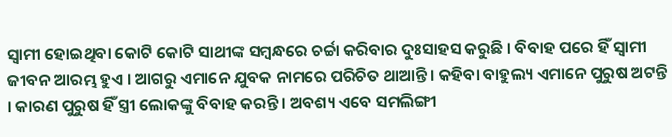ସ୍ୱାମୀ ହୋଇଥିବା କୋଟି କୋଟି ସାଥୀଙ୍କ ସମ୍ବନ୍ଧରେ ଚର୍ଚ୍ଚା କରିବାର ଦୁଃସାହସ କରୁଛି । ବିବାହ ପରେ ହିଁ ସ୍ୱାମୀ ଜୀବନ ଆରମ୍ଭ ହୁଏ । ଆଗରୁ ଏମାନେ ଯୁବକ ନାମରେ ପରିଚିତ ଥାଆନ୍ତି । କହିବା ବାହୁଲ୍ୟ ଏମାନେ ପୁରୁଷ ଅଟନ୍ତି । କାରଣ ପୁରୁଷ ହିଁ ସ୍ତ୍ରୀ ଲୋକଙ୍କୁ ବିବାହ କରନ୍ତି । ଅବଶ୍ୟ ଏବେ ସମଲିଙ୍ଗୀ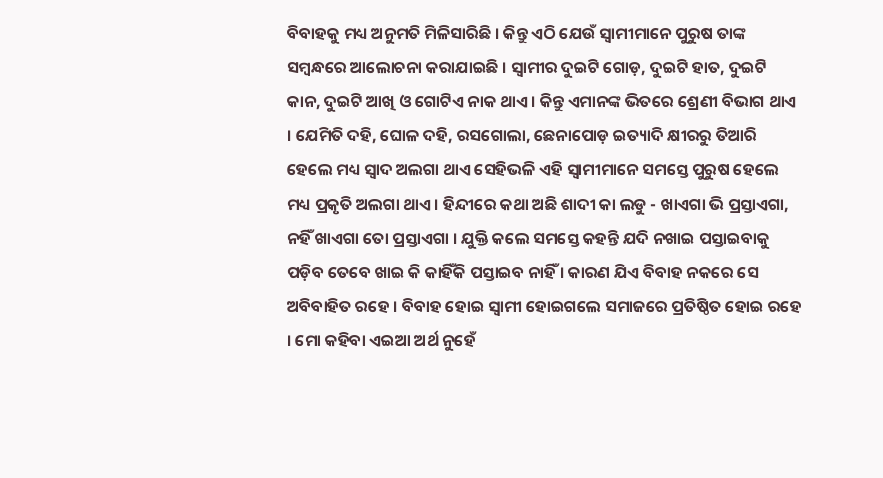ବିବାହକୁ ମଧ୍ୟ ଅନୁମତି ମିଳିସାରିଛି । କିନ୍ତୁ ଏଠି ଯେଉଁ ସ୍ୱାମୀମାନେ ପୁରୁଷ ତାଙ୍କ ସମ୍ବନ୍ଧରେ ଆଲୋଚନା କରାଯାଇଛି । ସ୍ୱାମୀର ଦୁଇଟି ଗୋଡ଼, ଦୁଇଟି ହାତ, ଦୁଇଟି କାନ, ଦୁଇଟି ଆଖି ଓ ଗୋଟିଏ ନାକ ଥାଏ । କିନ୍ତୁ ଏମାନଙ୍କ ଭିତରେ ଶ୍ରେଣୀ ବିଭାଗ ଥାଏ । ଯେମିତି ଦହି, ଘୋଳ ଦହି, ରସଗୋଲା, ଛେନାପୋଡ଼ ଇତ୍ୟାଦି କ୍ଷୀରରୁ ତିଆରି ହେଲେ ମଧ୍ୟ ସ୍ୱାଦ ଅଲଗା ଥାଏ ସେହିଭଳି ଏହି ସ୍ୱାମୀମାନେ ସମସ୍ତେ ପୁରୁଷ ହେଲେ ମଧ୍ୟ ପ୍ରକୃତି ଅଲଗା ଥାଏ । ହିନ୍ଦୀରେ କଥା ଅଛି ଶାଦୀ କା ଲଡୁ - ଖାଏଗା ଭି ପ୍ରସ୍ତାଏଗା, ନହିଁ ଖାଏଗା ତୋ ପ୍ରସ୍ତାଏଗା । ଯୁକ୍ତି କଲେ ସମସ୍ତେ କହନ୍ତି ଯଦି ନଖାଇ ପସ୍ତାଇବାକୁ ପଡ଼ିବ ତେବେ ଖାଇ କି କାହିଁକି ପସ୍ତାଇବ ନାହିଁ । କାରଣ ଯିଏ ବିବାହ ନକରେ ସେ ଅବିବାହିତ ରହେ । ବିବାହ ହୋଇ ସ୍ୱାମୀ ହୋଇଗଲେ ସମାଜରେ ପ୍ରତିଷ୍ଠିତ ହୋଇ ରହେ । ମୋ କହିବା ଏଇଆ ଅର୍ଥ ନୁହେଁ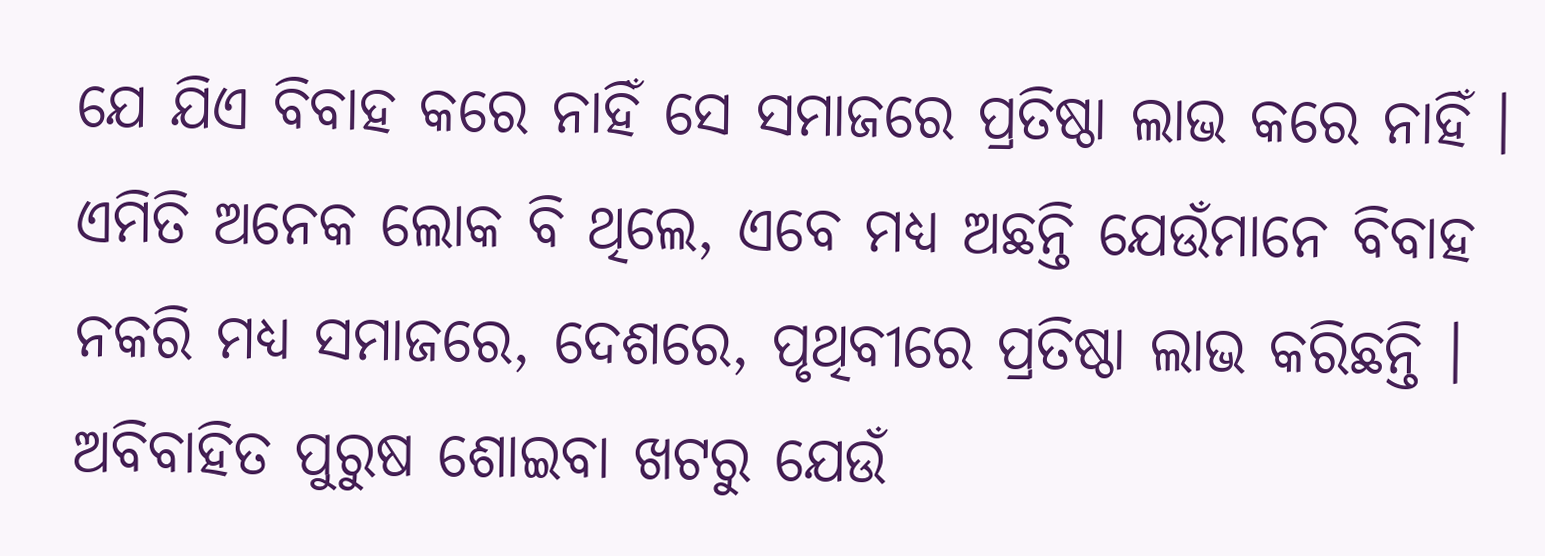ଯେ ଯିଏ ବିବାହ କରେ ନାହିଁ ସେ ସମାଜରେ ପ୍ରତିଷ୍ଠା ଲାଭ କରେ ନାହିଁ । ଏମିତି ଅନେକ ଲୋକ ବି ଥିଲେ, ଏବେ ମଧ୍ୟ ଅଛନ୍ତି ଯେଉଁମାନେ ବିବାହ ନକରି ମଧ୍ୟ ସମାଜରେ, ଦେଶରେ, ପୃଥିବୀରେ ପ୍ରତିଷ୍ଠା ଲାଭ କରିଛନ୍ତି । ଅବିବାହିତ ପୁରୁଷ ଶୋଇବା ଖଟରୁ ଯେଉଁ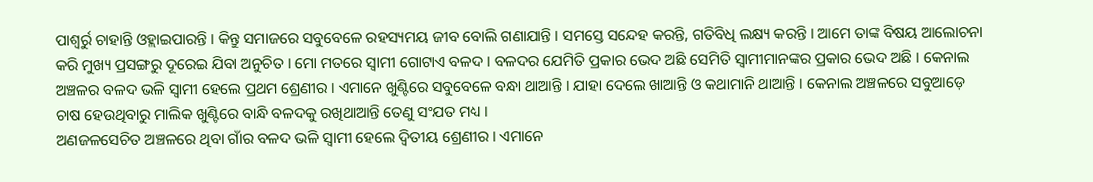ପାଶ୍ୱର୍ରୁ ଚାହାନ୍ତି ଓହ୍ଲାଇପାରନ୍ତି । କିନ୍ତୁ ସମାଜରେ ସବୁବେଳେ ରହସ୍ୟମୟ ଜୀବ ବୋଲି ଗଣାଯାନ୍ତି । ସମସ୍ତେ ସନ୍ଦେହ କରନ୍ତି, ଗତିବିଧି ଲକ୍ଷ୍ୟ କରନ୍ତି । ଆମେ ତାଙ୍କ ବିଷୟ ଆଲୋଚନା କରି ମୁଖ୍ୟ ପ୍ରସଙ୍ଗରୁ ଦୂରେଇ ଯିବା ଅନୁଚିତ । ମୋ ମତରେ ସ୍ୱାମୀ ଗୋଟାଏ ବଳଦ । ବଳଦର ଯେମିତି ପ୍ରକାର ଭେଦ ଅଛି ସେମିତି ସ୍ୱାମୀମାନଙ୍କର ପ୍ରକାର ଭେଦ ଅଛି । କେନାଲ ଅଞ୍ଚଳର ବଳଦ ଭଳି ସ୍ୱାମୀ ହେଲେ ପ୍ରଥମ ଶ୍ରେଣୀର । ଏମାନେ ଖୁଣ୍ଟିରେ ସବୁବେଳେ ବନ୍ଧା ଥାଆନ୍ତି । ଯାହା ଦେଲେ ଖାଆନ୍ତି ଓ କଥାମାନି ଥାଆନ୍ତି । କେନାଲ ଅଞ୍ଚଳରେ ସବୁଆଡ଼େ ଚାଷ ହେଉଥିବାରୁ ମାଲିକ ଖୁଣ୍ଟିରେ ବାନ୍ଧି ବଳଦକୁ ରଖିଥାଆନ୍ତି ତେଣୁ ସଂଯତ ମଧ୍ୟ ।
ଅଣଜଳସେଚିତ ଅଞ୍ଚଳରେ ଥିବା ଗାଁର ବଳଦ ଭଳି ସ୍ୱାମୀ ହେଲେ ଦ୍ୱିତୀୟ ଶ୍ରେଣୀର । ଏମାନେ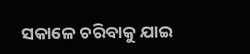ସକାଳେ ଚରିବାକୁ ଯାଇ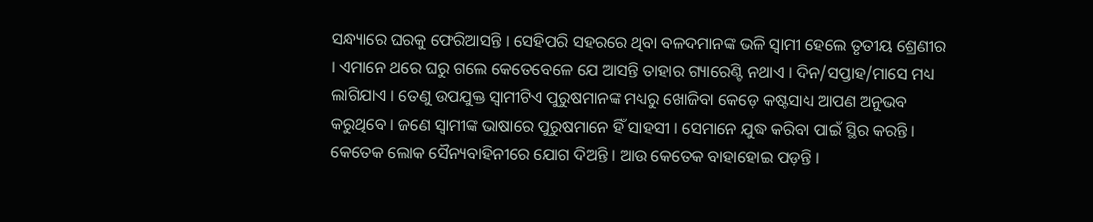ସନ୍ଧ୍ୟାରେ ଘରକୁ ଫେରିଆସନ୍ତି । ସେହିପରି ସହରରେ ଥିବା ବଳଦମାନଙ୍କ ଭଳି ସ୍ୱାମୀ ହେଲେ ତୃତୀୟ ଶ୍ରେଣୀର । ଏମାନେ ଥରେ ଘରୁ ଗଲେ କେତେବେଳେ ଯେ ଆସନ୍ତି ତାହାର ଗ୍ୟାରେଣ୍ଟି ନଥାଏ । ଦିନ/ସପ୍ତାହ/ମାସେ ମଧ୍ୟ ଲାଗିଯାଏ । ତେଣୁ ଉପଯୁକ୍ତ ସ୍ୱାମୀଟିଏ ପୁରୁଷମାନଙ୍କ ମଧ୍ୟରୁ ଖୋଜିବା କେଡ଼େ କଷ୍ଟସାଧ୍ୟ ଆପଣ ଅନୁଭବ କରୁଥିବେ । ଜଣେ ସ୍ୱାମୀଙ୍କ ଭାଷାରେ ପୁରୁଷମାନେ ହିଁ ସାହସୀ । ସେମାନେ ଯୁଦ୍ଧ କରିବା ପାଇଁ ସ୍ଥିର କରନ୍ତି । କେତେକ ଲୋକ ସୈନ୍ୟବାହିନୀରେ ଯୋଗ ଦିଅନ୍ତି । ଆଉ କେତେକ ବାହାହୋଇ ପଡ଼ନ୍ତି ।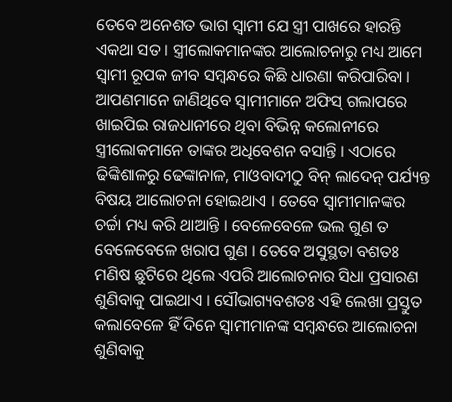ତେବେ ଅନେଶତ ଭାଗ ସ୍ୱାମୀ ଯେ ସ୍ତ୍ରୀ ପାଖରେ ହାରନ୍ତି ଏକଥା ସତ । ସ୍ତ୍ରୀଲୋକମାନଙ୍କର ଆଲୋଚନାରୁ ମଧ୍ୟ ଆମେ ସ୍ୱାମୀ ରୂପକ ଜୀବ ସମ୍ବନ୍ଧରେ କିଛି ଧାରଣା କରିପାରିବା । ଆପଣମାନେ ଜାଣିଥିବେ ସ୍ୱାମୀମାନେ ଅଫିସ୍ ଗଲାପରେ ଖାଇପିଇ ରାଜଧାନୀରେ ଥିବା ବିଭିନ୍ନ କଲୋନୀରେ ସ୍ତ୍ରୀଲୋକମାନେ ତାଙ୍କର ଅଧିବେଶନ ବସାନ୍ତି । ଏଠାରେ ଢିଙ୍କିଶାଳରୁ ଢେଙ୍କାନାଳ, ମାଓବାଦୀଠୁ ବିନ୍ ଲାଦେନ୍ ପର୍ଯ୍ୟନ୍ତ ବିଷୟ ଆଲୋଚନା ହୋଇଥାଏ । ତେବେ ସ୍ୱାମୀମାନଙ୍କର ଚର୍ଚ୍ଚା ମଧ୍ୟ କରି ଥାଆନ୍ତି । ବେଳେବେଳେ ଭଲ ଗୁଣ ତ ବେଳେବେଳେ ଖରାପ ଗୁଣ । ତେବେ ଅସୁସ୍ଥତା ବଶତଃ ମଣିଷ ଛୁଟିରେ ଥିଲେ ଏପରି ଆଲୋଚନାର ସିଧା ପ୍ରସାରଣ ଶୁଣିବାକୁ ପାଇଥାଏ । ସୌଭାଗ୍ୟବଶତଃ ଏହି ଲେଖା ପ୍ରସ୍ତୁତ କଲାବେଳେ ହିଁ ଦିନେ ସ୍ୱାମୀମାନଙ୍କ ସମ୍ବନ୍ଧରେ ଆଲୋଚନା ଶୁଣିବାକୁ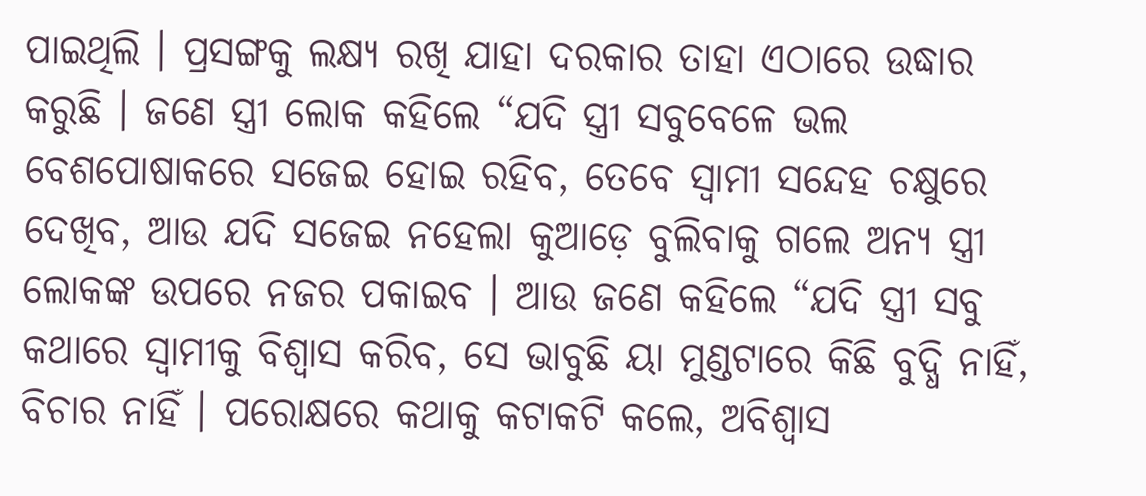ପାଇଥିଲି । ପ୍ରସଙ୍ଗକୁ ଲକ୍ଷ୍ୟ ରଖି ଯାହା ଦରକାର ତାହା ଏଠାରେ ଉଦ୍ଧାର କରୁଛି । ଜଣେ ସ୍ତ୍ରୀ ଲୋକ କହିଲେ “ଯଦି ସ୍ତ୍ରୀ ସବୁବେଳେ ଭଲ ବେଶପୋଷାକରେ ସଜେଇ ହୋଇ ରହିବ, ତେବେ ସ୍ୱାମୀ ସନ୍ଦେହ ଚକ୍ଷୁରେ ଦେଖିବ, ଆଉ ଯଦି ସଜେଇ ନହେଲା କୁଆଡ଼େ ବୁଲିବାକୁ ଗଲେ ଅନ୍ୟ ସ୍ତ୍ରୀ ଲୋକଙ୍କ ଉପରେ ନଜର ପକାଇବ । ଆଉ ଜଣେ କହିଲେ “ଯଦି ସ୍ତ୍ରୀ ସବୁ କଥାରେ ସ୍ୱାମୀକୁ ବିଶ୍ୱାସ କରିବ, ସେ ଭାବୁଛି ୟା ମୁଣ୍ଡଟାରେ କିଛି ବୁଦ୍ଧି ନାହିଁ, ବିଚାର ନାହିଁ । ପରୋକ୍ଷରେ କଥାକୁ କଟାକଟି କଲେ, ଅବିଶ୍ୱାସ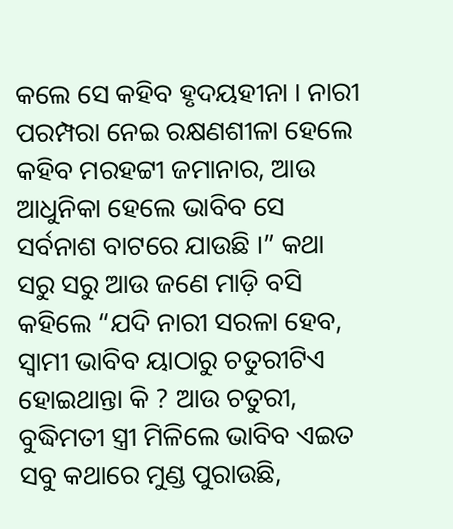କଲେ ସେ କହିବ ହୃଦୟହୀନା । ନାରୀ ପରମ୍ପରା ନେଇ ରକ୍ଷଣଶୀଳା ହେଲେ କହିବ ମରହଟ୍ଟୀ ଜମାନାର, ଆଉ ଆଧୁନିକା ହେଲେ ଭାବିବ ସେ ସର୍ବନାଶ ବାଟରେ ଯାଉଛି ।” କଥା ସରୁ ସରୁ ଆଉ ଜଣେ ମାଡ଼ି ବସି କହିଲେ “ଯଦି ନାରୀ ସରଳା ହେବ, ସ୍ୱାମୀ ଭାବିବ ୟାଠାରୁ ଚତୁରୀଟିଏ ହୋଇଥାନ୍ତା କି ? ଆଉ ଚତୁରୀ, ବୁଦ୍ଧିମତୀ ସ୍ତ୍ରୀ ମିଳିଲେ ଭାବିବ ଏଇତ ସବୁ କଥାରେ ମୁଣ୍ଡ ପୁରାଉଛି,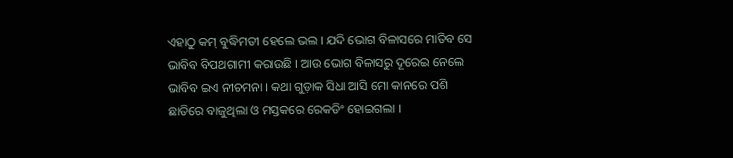ଏହାଠୁ କମ୍ ବୁଦ୍ଧିମତୀ ହେଲେ ଭଲ । ଯଦି ଭୋଗ ବିଳାସରେ ମାତିବ ସେ ଭାବିବ ବିପଥଗାମୀ କରାଉଛି । ଆଉ ଭୋଗ ବିଳାସରୁ ଦୂରେଇ ନେଲେ ଭାବିବ ଇଏ ନୀଚମନା । କଥା ଗୁଡ଼ାକ ସିଧା ଆସି ମୋ କାନରେ ପଶି ଛାତିରେ ବାଜୁଥିଲା ଓ ମସ୍ତକରେ ରେକଡିଂ ହୋଇଗଲା ।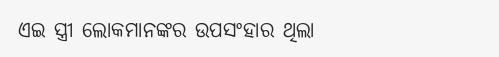ଏଇ ସ୍ତ୍ରୀ ଲୋକମାନଙ୍କର ଉପସଂହାର ଥିଲା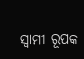ସ୍ୱାମୀ ରୂପକ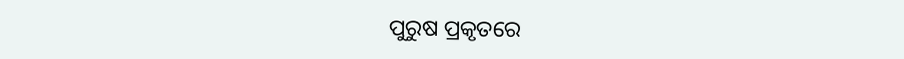ପୁରୁଷ ପ୍ରକୃତରେ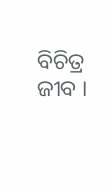ବିଚିତ୍ର ଜୀବ ।